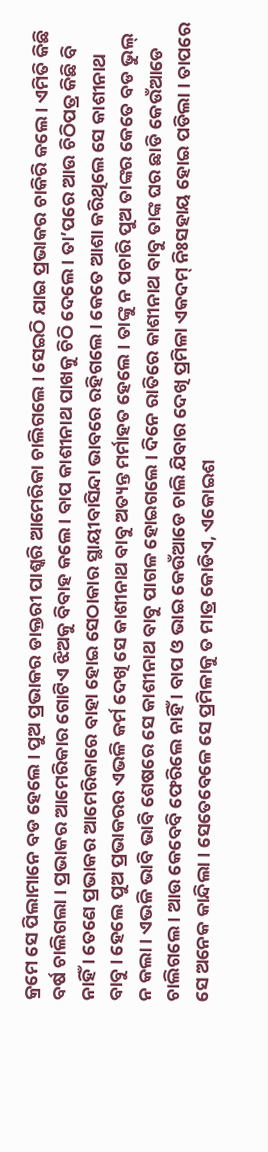କ୍ରମେ ସେ ପିଲାମାନେ ବଡ ହେଲେ । ପୁଅ ପ୍ରଭାକର ଡାକ୍ତରୀ ପାଶ୍କରି ଆମେରିକା ଚାଲିଗଲେ । ସେଇଠି ଯାଇ ପ୍ରଭାକର ଚାକିରି କଲେ । ଏମିତି କିଛି ବର୍ଷ ଚାଲିଗଲା । ପ୍ରଭାକର ଆମେରିକାର ଗୋଟିଏ ଝିଅକୁ ବିବାହ କଲେ । ବାପ କାଶୀନାଥ ପାଖକୁ ଚିଠି ଦେଲେ । ତା’ପରେ ଆଉ ଚିଠିପତ୍ର କିଛି ବି ନାହିଁ । ତେଣେ ପ୍ରଭାକର ଆମେରିକାରେ ବାହା ହୋଇ ସେଠାକାର ସ୍ଥାୟୀବାସିନ୍ଦା ଭାବରେ ରହିଗଲେ । କେତେ ଆଶା କରିଥିଲେ ସେ କାଶୀନାଥ ବାବୁ । ହେଲେ ପୁଅ ପ୍ରଭାକରର ଏଭଳି କର୍ମ ଦେଖି ସେ କାଶୀନାଥ ବାବୁ ଅତ୍ୟନ୍ତ ମର୍ମାହତ ହେଲେ । ତାଙ୍କୁ ନ ପଚାରି ପୁଅ ତାଙ୍କର କେତେ ବଡ ଭୁଲ୍ ନ କଲା । ଏଭଳି ଭାବି ଭାବି ଶେଷରେ ସେ କାଶୀନାଥ ବାବୁ ପାଗଳ ହୋଇଗଲେ । ଦିନେ ରାତିରେ କାଶୀନାଥ ବାବୁ ତାଙ୍କ ଘର ଛାଡି କେଉଁଆଡେ ଚାଲିଗଲେ । ଆଉ କେବେବି ଫେରିଲେ ନାହିଁ । ବାପ ଓ ଭାଇ କେଉଁଆଡେ ଚାଲି ଯିବାର ଦେଖି ପ୍ରମିଳା ଏକଦମ୍ ନିଃସହାୟ ହୋଇ ପଡିଲା । ତାପରେ ସେ ଅନେକ କାନ୍ଦିଲା । ସେତେବେଳେ ସେ ପ୍ରମିଳାକୁ ତ ମାତ୍ର କୋଡିଏ, ଏକୋଇଶ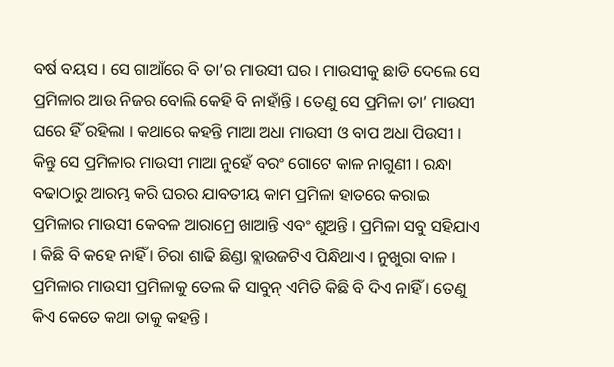ବର୍ଷ ବୟସ । ସେ ଗାଆଁରେ ବି ତା’ର ମାଉସୀ ଘର । ମାଉସୀକୁ ଛାଡି ଦେଲେ ସେ ପ୍ରମିଳାର ଆଉ ନିଜର ବୋଲି କେହି ବି ନାହାଁନ୍ତି । ତେଣୁ ସେ ପ୍ରମିଳା ତା’ ମାଉସୀ ଘରେ ହିଁ ରହିଲା । କଥାରେ କହନ୍ତି ମାଆ ଅଧା ମାଉସୀ ଓ ବାପ ଅଧା ପିଉସୀ । କିନ୍ତୁ ସେ ପ୍ରମିଳାର ମାଉସୀ ମାଆ ନୁହେଁ ବରଂ ଗୋଟେ କାଳ ନାଗୁଣୀ । ରନ୍ଧା ବଢାଠାରୁ ଆରମ୍ଭ କରି ଘରର ଯାବତୀୟ କାମ ପ୍ରମିଳା ହାତରେ କରାଇ ପ୍ରମିଳାର ମାଉସୀ କେବଳ ଆରାମ୍ରେ ଖାଆନ୍ତି ଏବଂ ଶୁଅନ୍ତି । ପ୍ରମିଳା ସବୁ ସହିଯାଏ । କିଛି ବି କହେ ନାହିଁ । ଚିରା ଶାଢି ଛିଣ୍ଡା ବ୍ଲାଉଜଟିଏ ପିନ୍ଧିଥାଏ । ନୁଖୁରା ବାଳ । ପ୍ରମିଳାର ମାଉସୀ ପ୍ରମିଳାକୁ ତେଲ କି ସାବୁନ୍ ଏମିତି କିଛି ବି ଦିଏ ନାହିଁ । ତେଣୁ କିଏ କେତେ କଥା ତାକୁ କହନ୍ତି ।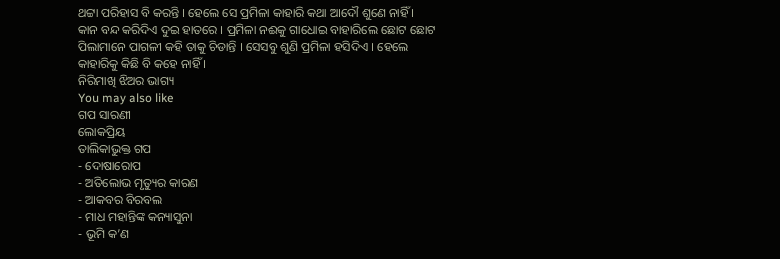ଥଟ୍ଟା ପରିହାସ ବି କରନ୍ତି । ହେଲେ ସେ ପ୍ରମିଳା କାହାରି କଥା ଆଦୌ ଶୁଣେ ନାହିଁ । କାନ ବନ୍ଦ କରିଦିଏ ଦୁଇ ହାତରେ । ପ୍ରମିଳା ନଈକୁ ଗାଧୋଇ ବାହାରିଲେ ଛୋଟ ଛୋଟ ପିଲାମାନେ ପାଗଳୀ କହି ତାକୁ ଚିଡାନ୍ତି । ସେସବୁ ଶୁଣି ପ୍ରମିଳା ହସିଦିଏ । ହେଲେ କାହାରିକୁ କିଛି ବି କହେ ନାହିଁ ।
ନିରିମାଖି ଝିଅର ଭାଗ୍ୟ
You may also like
ଗପ ସାରଣୀ
ଲୋକପ୍ରିୟ
ତାଲିକାଭୁକ୍ତ ଗପ
- ଦୋଷାରୋପ
- ଅତିଲୋଭ ମୃତ୍ୟୁର କାରଣ
- ଆକବର ବିରବଲ
- ମାଧ ମହାନ୍ତିଙ୍କ କନ୍ୟାସୁନା
- ଭୂମି କ’ଣ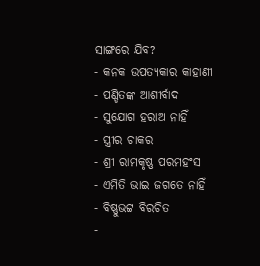ସାଙ୍ଗରେ ଯିବ?
- କନକ ଉପତ୍ୟକାର କାହାଣୀ
- ପଣ୍ଡିତଙ୍କ ଆଶୀର୍ବାଦ
- ସୁଯୋଗ ହରାଅ ନାହିଁ
- ସ୍ତ୍ରୀର ଚାକର
- ଶ୍ରୀ ରାମକୃଷ୍ଣ ପରମହଂସ
- ଏମିତି ଭାଇ ଜଗତେ ନାହିଁ
- ବିଷ୍ଣୁଭଟ୍ଟ ବିରଚିତ
-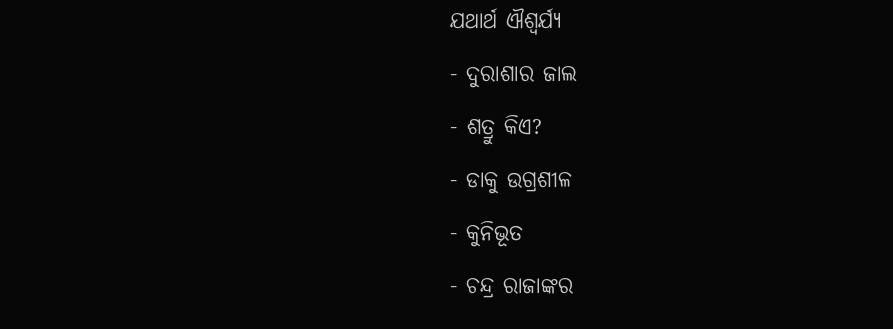ଯଥାର୍ଥ ଐଶ୍ୱର୍ଯ୍ୟ
- ଦୁରାଶାର ଜାଲ
- ଶତ୍ରୁ କିଏ?
- ଡାକୁ ଉଗ୍ରଶୀଳ
- କୁନିଭୂତ
- ଚନ୍ଦ୍ର ରାଜାଙ୍କର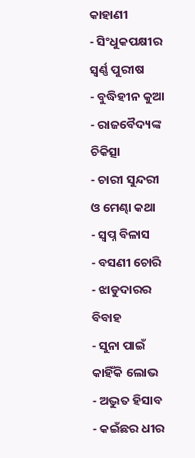କାହାଣୀ
- ସିଂଧୁକପକ୍ଷୀର ସ୍ୱର୍ଣ୍ଣ ପୁରୀଷ
- ବୁଦ୍ଧିହୀନ କୁଆ
- ରାଜବୈଦ୍ୟଙ୍କ ଚିକିତ୍ସା
- ଚାରୀ ସୁନ୍ଦରୀ ଓ ମେଣ୍ଢା କଥା
- ସ୍ୱପ୍ନ ବିଳାସ
- ବସଣୀ ଚୋରି
- ଝାଡୁଦାରର ବିବାହ
- ସୁନା ପାଇଁ କାହିଁକି ଲୋଭ
- ଅଦ୍ଭୁତ ହିସାବ
- କଇଁଛର ଧୀର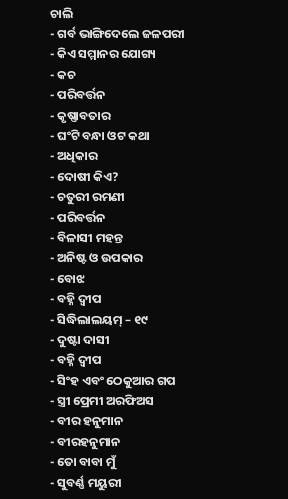ଚାଲି
- ଗର୍ବ ଭାଙ୍ଗିଦେଲେ ଜଳପରୀ
- କିଏ ସମ୍ମାନର ଯୋଗ୍ୟ
- କଚ
- ପରିବର୍ତ୍ତନ
- କୃଷ୍ଣାବତାର
- ଘଂଟି ବନ୍ଧା ଓଟ କଥା
- ଅଧିକାର
- ଦୋଷୀ କିଏ?
- ଚତୁରୀ ରମଣୀ
- ପରିବର୍ତ୍ତନ
- ବିଳାସୀ ମହନ୍ତ
- ଅନିଷ୍ଟ ଓ ଉପକାର
- ବୋଝ
- ବହ୍ନି ଦ୍ୱୀପ
- ସିଦ୍ଧିଲାଲୟମ୍ – ୧୯
- ଦୁଷ୍ଟା ଦାସୀ
- ବହ୍ନି ଦ୍ୱୀପ
- ସିଂହ ଏବଂ ଠେକୁଆର ଗପ
- ସ୍ତ୍ରୀ ପ୍ରେମୀ ଅରଫିଅସ
- ବୀର ହନୁମାନ
- ବୀରହନୁମାନ
- ତୋ ବାବା ମୁଁ
- ସୁବର୍ଣ୍ଣ ମୟୁରୀ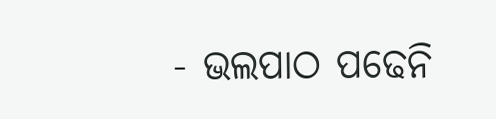- ଭଲପାଠ ପଢେନି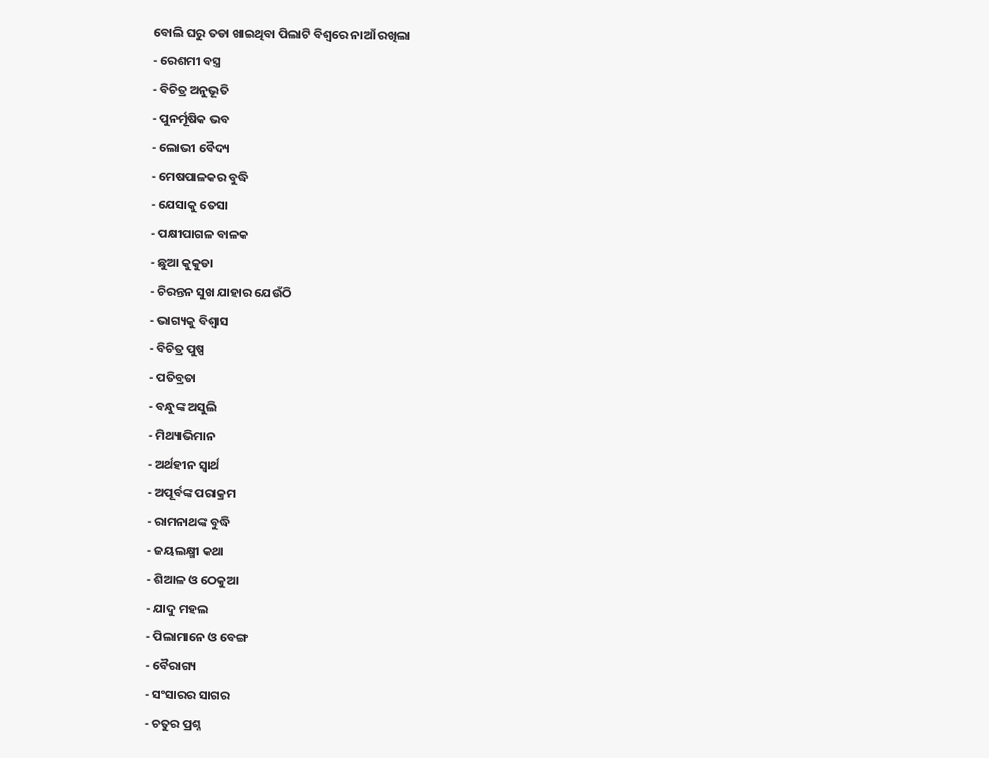ବୋଲି ଘରୁ ତଡା ଖାଇଥିବା ପିଲାଟି ବିଶ୍ୱରେ ନାଆଁ ରଖିଲା
- ରେଶମୀ ବସ୍ତ୍ର
- ବିଚିତ୍ର ଅନୁଭୂତି
- ପୁନର୍ମୂଷିକ ଭବ
- ଲୋଭୀ ବୈଦ୍ୟ
- ମେଷପାଳକର ବୁଦ୍ଧି
- ଯେସାକୁ ତେସା
- ପକ୍ଷୀପାଗଳ ବାଳକ
- ଛୁଆ କୁକୁଡା
- ଚିରନ୍ତନ ସୁଖ ଯାହାର ଯେଉଁଠି
- ଭାଗ୍ୟକୁ ବିଶ୍ୱାସ
- ବିଚିତ୍ର ପୁଷ୍ପ
- ପତିବ୍ରତା
- ବନ୍ଧୁଙ୍କ ଅସୁଲି
- ମିଥ୍ୟାଭିମାନ
- ଅର୍ଥହୀନ ସ୍ୱାର୍ଥ
- ଅପୂର୍ବଙ୍କ ପରାକ୍ରମ
- ରାମନାଥଙ୍କ ବୁଦ୍ଧି
- ଜୟଲକ୍ଷ୍ମୀ କଥା
- ଶିଆଳ ଓ ଠେକୁଆ
- ଯାଦୁ ମହଲ
- ପିଲାମାନେ ଓ ବେଙ୍ଗ
- ବୈରାଗ୍ୟ
- ସଂସାରର ସାଗର
- ଚତୁର ପ୍ରଶ୍ନ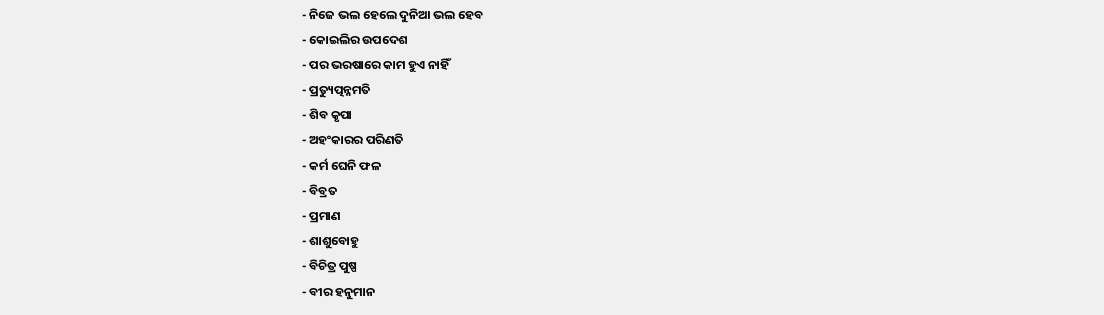- ନିଜେ ଭଲ ହେଲେ ଦୁନିଆ ଭଲ ହେବ
- କୋଇଲିର ଉପଦେଶ
- ପର ଭରଷାରେ କାମ ହୁଏ ନାହିଁ
- ପ୍ରତ୍ୟୁତ୍ପନ୍ନମତି
- ଶିବ କୃପା
- ଅହଂକାରର ପରିଣତି
- କର୍ମ ଘେନି ଫଳ
- ବିବ୍ରତ
- ପ୍ରମାଣ
- ଶାଶୁବୋହୁ
- ବିଚିତ୍ର ପୁଷ୍ପ
- ବୀର ହନୁମାନ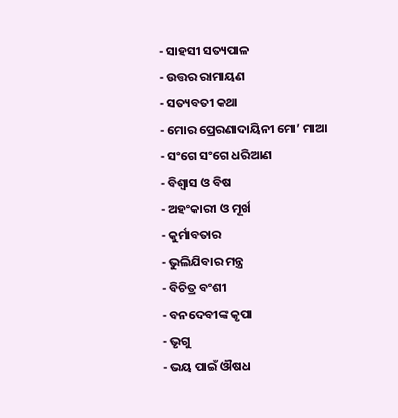- ସାହସୀ ସତ୍ୟପାଳ
- ଉତ୍ତର ରାମାୟଣ
- ସତ୍ୟବତୀ କଥା
- ମୋର ପ୍ରେରଣାଦାୟିନୀ ମୋ’ ମାଆ
- ସଂଗେ ସଂଗେ ଧରିଆଣ
- ବିଶ୍ୱାସ ଓ ବିଷ
- ଅହଂକାରୀ ଓ ମୂର୍ଖ
- କୁର୍ମାବତାର
- ଭୁଲିଯିବାର ମନ୍ତ୍ର
- ବିଚିତ୍ର ବଂଶୀ
- ବନଦେବୀଙ୍କ କୃପା
- ଭୃଗୁ
- ଭୟ ପାଇଁ ଔଷଧ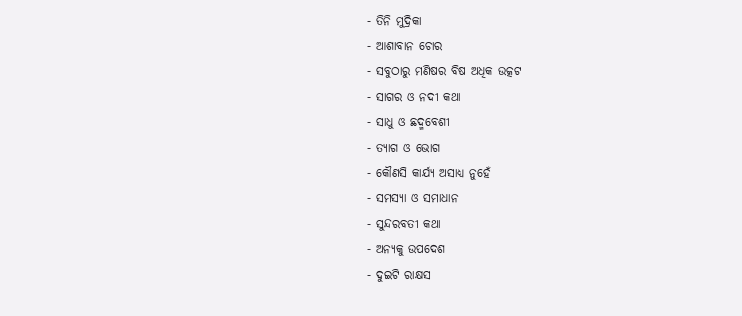- ତିନି ମୁଦ୍ରିକା
- ଆଶାବାନ ଚୋର
- ସବୁଠାରୁ ମଣିଷର ବିଷ ଅଧିକ ଉତ୍କଟ
- ସାଗର ଓ ନଦୀ କଥା
- ସାଧୁ ଓ ଛଦ୍ମବେଶୀ
- ତ୍ୟାଗ ଓ ଭୋଗ
- କୌଣସି କାର୍ଯ୍ୟ ଅସାଧ୍ୟ ନୁହେଁ
- ସମସ୍ୟା ଓ ସମାଧାନ
- ସୁନ୍ଦରବତୀ କଥା
- ଅନ୍ୟକୁ ଉପଦେଶ
- ଦୁଇଟି ରାକ୍ଷସ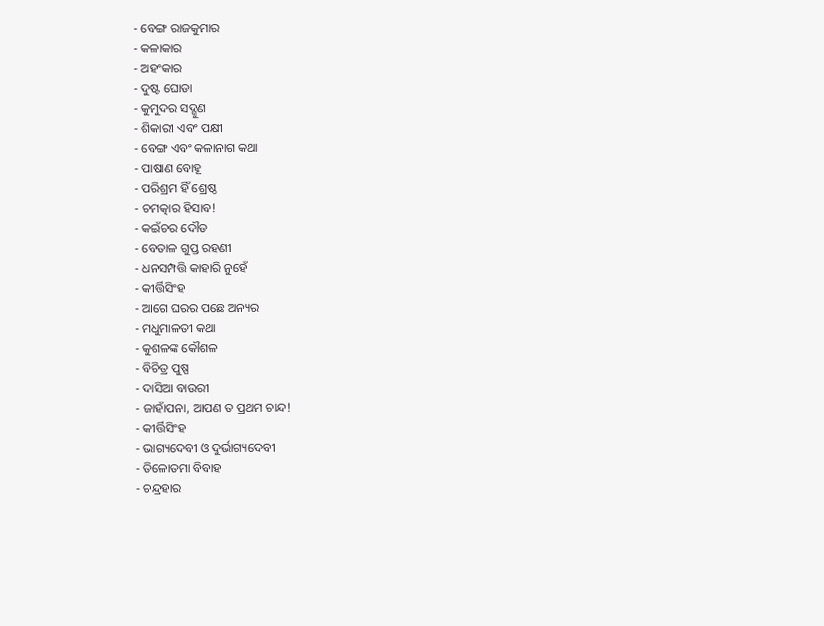- ବେଙ୍ଗ ରାଜକୁମାର
- କଳାକାର
- ଅହଂକାର
- ଦୁଷ୍ଟ ଘୋଡା
- କୁମୁଦର ସଦ୍ଗୁଣ
- ଶିକାରୀ ଏବଂ ପକ୍ଷୀ
- ବେଙ୍ଗ ଏବଂ କଳାନାଗ କଥା
- ପାଷାଣ ବୋହୂ
- ପରିଶ୍ରମ ହିଁ ଶ୍ରେଷ୍ଠ
- ଚମତ୍କାର ହିସାବ!
- କଇଁଚର ଦୌଡ
- ବେତାଳ ଗୁପ୍ତ ରହଣୀ
- ଧନସମ୍ପତ୍ତି କାହାରି ନୁହେଁ
- କୀର୍ତ୍ତିସିଂହ
- ଆଗେ ଘରର ପଛେ ଅନ୍ୟର
- ମଧୁମାଳତୀ କଥା
- କୁଶଳଙ୍କ କୌଶଳ
- ବିଚିତ୍ର ପୁଷ୍ପ
- ଦାସିଆ ବାଉରୀ
- ଜାହାଁପନା, ଆପଣ ତ ପ୍ରଥମ ଚାନ୍ଦ!
- କୀର୍ତ୍ତିସିଂହ
- ଭାଗ୍ୟଦେବୀ ଓ ଦୁର୍ଭାଗ୍ୟଦେବୀ
- ତିଳୋତମା ବିବାହ
- ଚନ୍ଦ୍ରହାର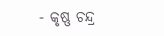- କୃଷ୍ଣ ଚନ୍ଦ୍ର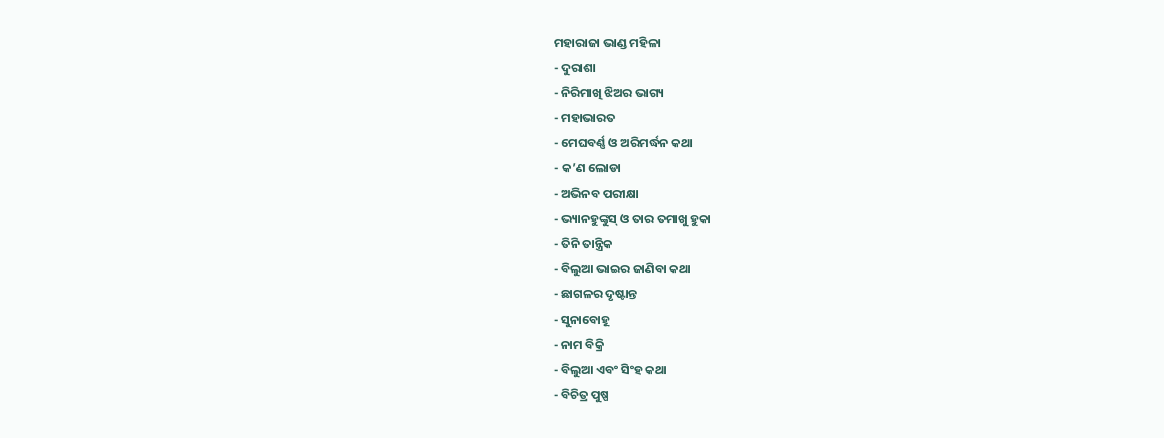ମହାରାଜା ଭାଣ୍ଡ ମହିଳା
- ଦୁରାଶା
- ନିରିମାଖି ଝିଅର ଭାଗ୍ୟ
- ମହାଭାରତ
- ମେଘବର୍ଣ୍ଣ ଓ ଅରିମର୍ଦ୍ଧନ କଥା
- କ’ଣ ଲୋଡା
- ଅଭିନବ ପରୀକ୍ଷା
- ଭ୍ୟାନହୁଙ୍କୁସ୍ ଓ ତାର ତମାଖୁ ହୁକା
- ତିନି ତାନ୍ତ୍ରିକ
- ବିଲୁଆ ଭାଇର ଜାଣିବା କଥା
- ଛାଗଳର ଦୃଷ୍ଟାନ୍ତ
- ସୁନାବୋହୂ
- ନାମ ବିକ୍ରି
- ବିଲୁଆ ଏବଂ ସିଂହ କଥା
- ବିଚିତ୍ର ପୁଷ୍ପ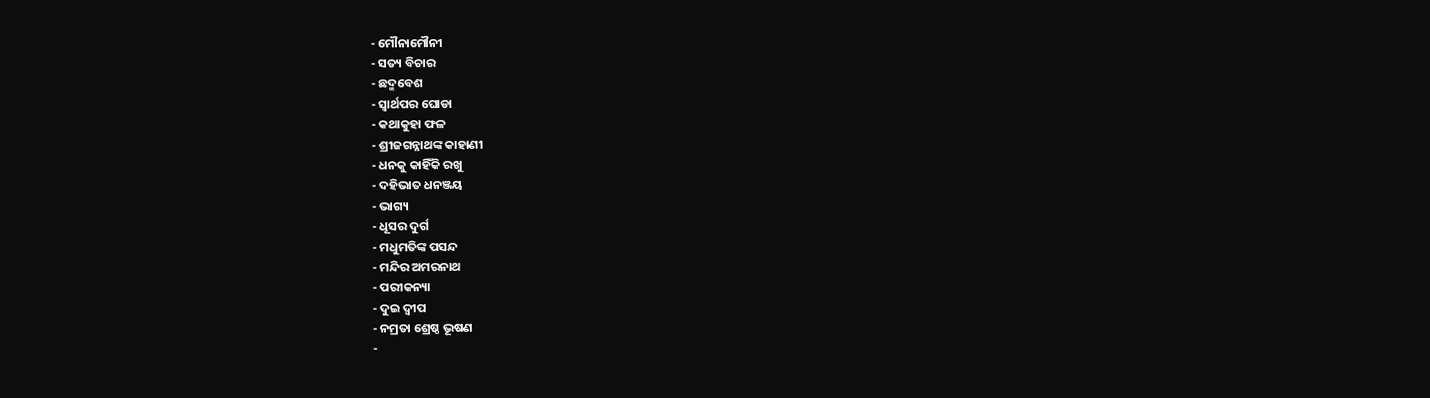- ମୌନାମୌନୀ
- ସତ୍ୟ ବିଚାର
- ଛଦ୍ମବେଶ
- ସ୍ୱାର୍ଥପର ଘୋଡା
- କଥାକୁହା ଫଳ
- ଶ୍ରୀଜଗନ୍ନାଥଙ୍କ କାହାଣୀ
- ଧନକୁ କାହିଁକି ରଖୁ
- ଦହିଭାତ ଧନଞ୍ଜୟ
- ଭାଗ୍ୟ
- ଧୂସର ଦୁର୍ଗ
- ମଧୁମତିଙ୍କ ପସନ୍ଦ
- ମନ୍ଦିର ଅମରନାଥ
- ପରୀକନ୍ୟା
- ଦୁଇ ଦ୍ୱୀପ
- ନମ୍ରତା ଶ୍ରେଷ୍ଠ ଭୂଷଣ
-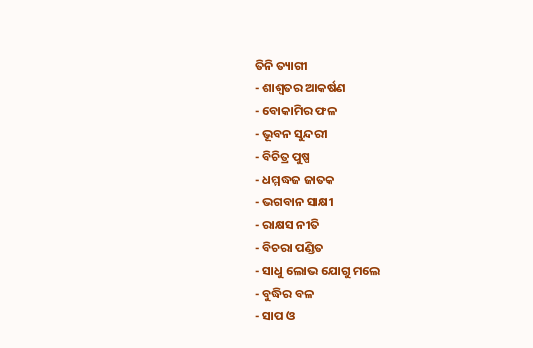ତିନି ତ୍ୟାଗୀ
- ଶାଶ୍ୱତର ଆକର୍ଷଣ
- ବୋକାମିର ଫଳ
- ଭୂବନ ସୁନ୍ଦରୀ
- ବିଚିତ୍ର ପୁଷ୍ପ
- ଧମ୍ମଦ୍ଧଜ ଜାତକ
- ଭଗବାନ ସାକ୍ଷୀ
- ରାକ୍ଷସ ନୀତି
- ବିଚରା ପଣ୍ଡିତ
- ସାଧୁ ଲୋଭ ଯୋଗୁ ମଲେ
- ବୁଦ୍ଧିର ବଳ
- ସାପ ଓ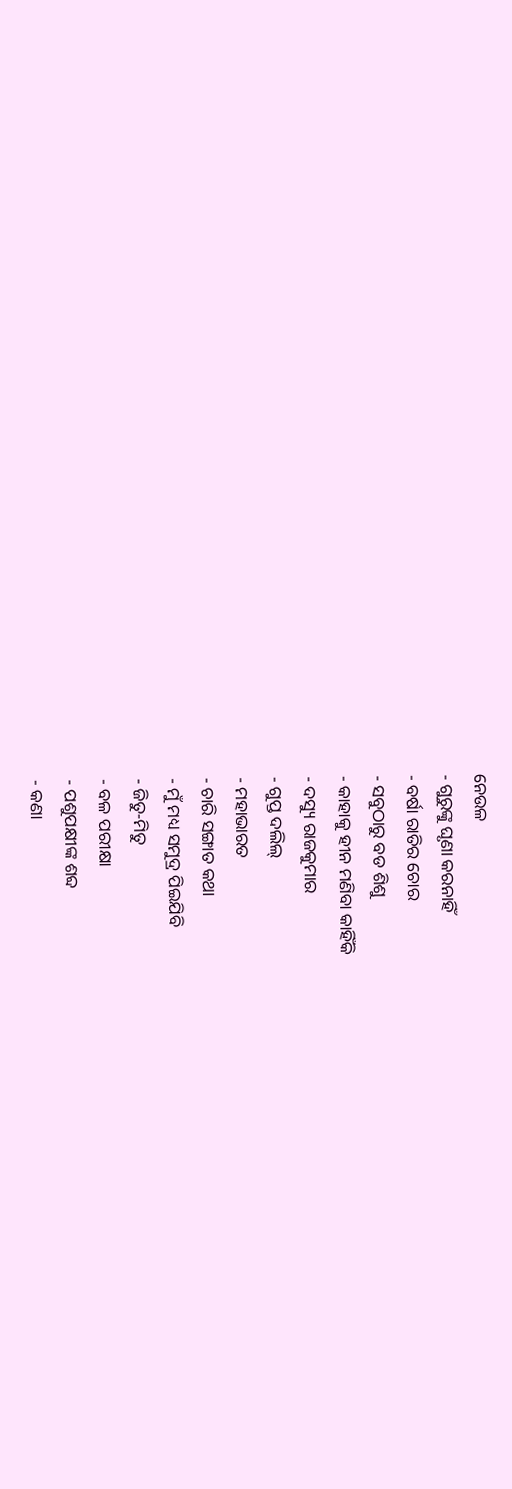ନେଉଳ
- ଗୁରୁଙ୍କୁ ଘୃଣା କରନାହିଁ
- ବର୍ଷା ରାତିର ଚୋର
- ସବୁଠାରୁ ବଡ ଶିଶୁ
- କାହାକୁ ହୀନ ମଣିବା କାହିଁକି
- ଦସ୍ୟୁ ରାଜକୁମାର
- ଗୁପ୍ତ ଦଲିଲ୍
- ମହାଭାରତ
- ଚାରି ସଙ୍ଗାତ କଥା
- ମୁଁ ମଧ୍ୟ ସମୁଦ୍ର ପିଇଯିବି
- ଜିତୁ-ମିତୁ
- ବଳ ପରୀକ୍ଷା
- ପଶୁପକ୍ଷୀଙ୍କ ଶବ୍ଦ
- କଣା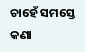ଚାହେଁ ସମସ୍ତେ କଣା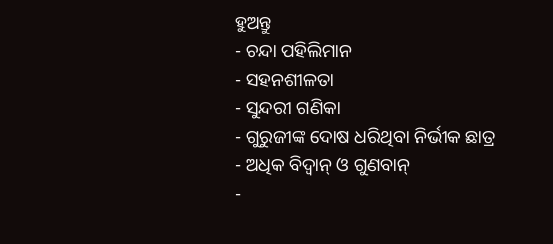ହୁଅନ୍ତୁ
- ଚନ୍ଦା ପହିଲିମାନ
- ସହନଶୀଳତା
- ସୁନ୍ଦରୀ ଗଣିକା
- ଗୁରୁଜୀଙ୍କ ଦୋଷ ଧରିଥିବା ନିର୍ଭୀକ ଛାତ୍ର
- ଅଧିକ ବିଦ୍ୱାନ୍ ଓ ଗୁଣବାନ୍
-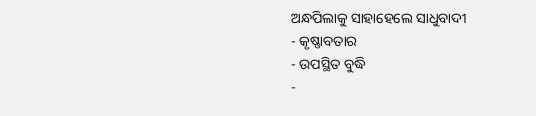ଅନ୍ଧପିଲାକୁ ସାହାହେଲେ ସାଧୁବାଦୀ
- କୃଷ୍ଣାବତାର
- ଉପସ୍ଥିତ ବୁଦ୍ଧି
-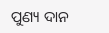ପୁଣ୍ୟ ଦାନ